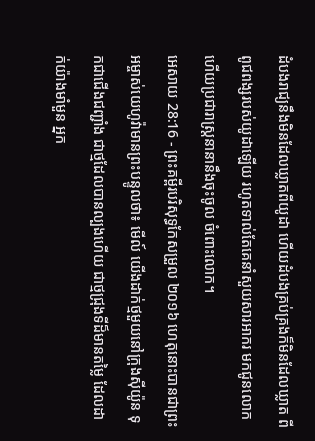ដំបងរាជ្យនឹងមិនដែលឃ្លាតពីយូដា ហើយដំបងគ្រប់គ្រងក៏មិនដែលឃ្លាត ពីពូជពង្សរបស់យូដាឡើយ រហូតទាល់តែគេនាំសួយសារអាករ មកជូនលោក ហើយប្រជារាស្រ្តនានានឹងចុះចូល ចំពោះលោក។
អេសាយ 28:16 - ព្រះគម្ពីរបរិសុទ្ធកែសម្រួល ២០១៦ ហេតុនោះបានជាព្រះអម្ចាស់យេហូវ៉ាមានព្រះបន្ទូលថា៖ មើល៍ យើងដាក់ថ្មមួយនៅក្រុងស៊ីយ៉ូន ទុកជាជើងជញ្ជាំង ជាថ្មដែលបានល្បងហើយ ជាថ្មជ្រុងទីដ៏មានតម្លៃ ដែលដាក់យ៉ាងមាំមួន អ្នក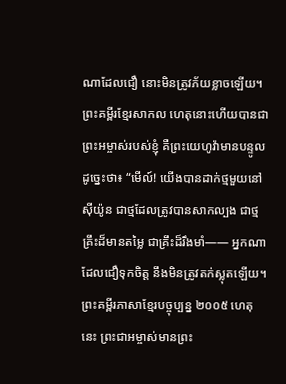ណាដែលជឿ នោះមិនត្រូវភ័យខ្លាចឡើយ។ ព្រះគម្ពីរខ្មែរសាកល ហេតុនោះហើយបានជាព្រះអម្ចាស់របស់ខ្ញុំ គឺព្រះយេហូវ៉ាមានបន្ទូលដូច្នេះថា៖ “មើល៍! យើងបានដាក់ថ្មមួយនៅស៊ីយ៉ូន ជាថ្មដែលត្រូវបានសាកល្បង ជាថ្មគ្រឹះដ៏មានតម្លៃ ជាគ្រឹះដ៏រឹងមាំ—— អ្នកណាដែលជឿទុកចិត្ត នឹងមិនត្រូវតក់ស្លុតឡើយ។ ព្រះគម្ពីរភាសាខ្មែរបច្ចុប្បន្ន ២០០៥ ហេតុនេះ ព្រះជាអម្ចាស់មានព្រះ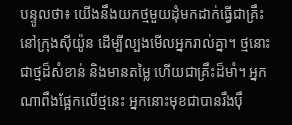បន្ទូលថា៖ យើងនឹងយកថ្មមួយដុំមកដាក់ធ្វើជាគ្រឹះ នៅក្រុងស៊ីយ៉ូន ដើម្បីល្បងមើលអ្នករាល់គ្នា។ ថ្មនោះជាថ្មដ៏សំខាន់ និងមានតម្លៃ ហើយជាគ្រឹះដ៏មាំ។ អ្នកណាពឹងផ្អែកលើថ្មនេះ អ្នកនោះមុខជាបានរឹងប៉ឹ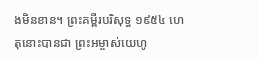ងមិនខាន។ ព្រះគម្ពីរបរិសុទ្ធ ១៩៥៤ ហេតុនោះបានជា ព្រះអម្ចាស់យេហូ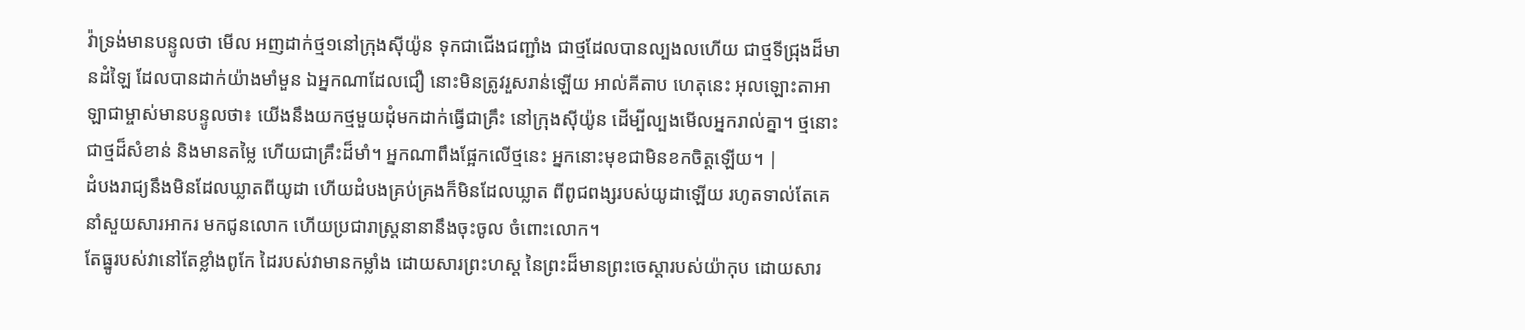វ៉ាទ្រង់មានបន្ទូលថា មើល អញដាក់ថ្ម១នៅក្រុងស៊ីយ៉ូន ទុកជាជើងជញ្ជាំង ជាថ្មដែលបានល្បងលហើយ ជាថ្មទីជ្រុងដ៏មានដំឡៃ ដែលបានដាក់យ៉ាងមាំមួន ឯអ្នកណាដែលជឿ នោះមិនត្រូវរួសរាន់ឡើយ អាល់គីតាប ហេតុនេះ អុលឡោះតាអាឡាជាម្ចាស់មានបន្ទូលថា៖ យើងនឹងយកថ្មមួយដុំមកដាក់ធ្វើជាគ្រឹះ នៅក្រុងស៊ីយ៉ូន ដើម្បីល្បងមើលអ្នករាល់គ្នា។ ថ្មនោះជាថ្មដ៏សំខាន់ និងមានតម្លៃ ហើយជាគ្រឹះដ៏មាំ។ អ្នកណាពឹងផ្អែកលើថ្មនេះ អ្នកនោះមុខជាមិនខកចិត្តឡើយ។ |
ដំបងរាជ្យនឹងមិនដែលឃ្លាតពីយូដា ហើយដំបងគ្រប់គ្រងក៏មិនដែលឃ្លាត ពីពូជពង្សរបស់យូដាឡើយ រហូតទាល់តែគេនាំសួយសារអាករ មកជូនលោក ហើយប្រជារាស្រ្តនានានឹងចុះចូល ចំពោះលោក។
តែធ្នូរបស់វានៅតែខ្លាំងពូកែ ដៃរបស់វាមានកម្លាំង ដោយសារព្រះហស្ត នៃព្រះដ៏មានព្រះចេស្តារបស់យ៉ាកុប ដោយសារ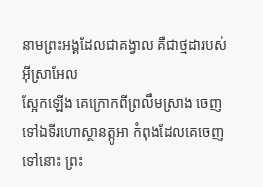នាមព្រះអង្គដែលជាគង្វាល គឺជាថ្មដារបស់អ៊ីស្រាអែល
ស្អែកឡើង គេក្រោកពីព្រលឹមស្រាង ចេញទៅឯទីរហោស្ថានត្កូអា កំពុងដែលគេចេញទៅនោះ ព្រះ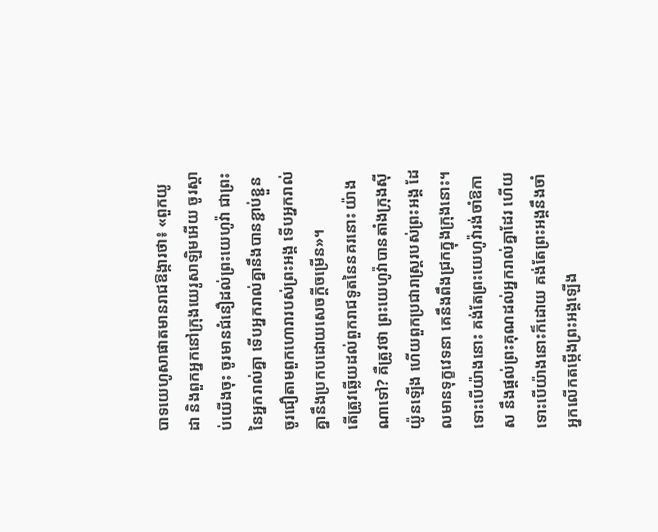បាទយេហូសាផាតមានរាជឱង្ការថា៖ «ពួកយូដា និងពួកអ្នកនៅក្រុងយេរូសាឡិមអើយ ចូរស្តាប់យើងចុះ ចូរមានជំនឿដល់ព្រះយេហូវ៉ា ជាព្រះនៃអ្នករាល់គ្នា ទើបអ្នករាល់គ្នានឹងបានខ្ជាប់ខ្ជួន ចូរជឿតាមពួកហោរារបស់ព្រះអង្គ ទើបអ្នករាល់គ្នានឹងប្រកបដោយសេចក្ដីចម្រើន»។
តើត្រូវឆ្លើយដល់ពួករាជទូតនៃនគរនោះ យ៉ាងណាទៅ? គឺត្រូវថា ព្រះយេហូវ៉ាបានតាំងក្រុងស៊ីយ៉ូនឡើង ហើយពួកប្រជារាស្ត្ររបស់ព្រះអង្គ ដែលមានទុក្ខវេទនា គេនឹងពឹងជ្រកក្នុងក្រុងនោះ។
ទោះបើយ៉ាងនោះ គង់តែព្រះយេហូវ៉ារង់ចាំឱកាស នឹងផ្តល់ព្រះគុណដល់អ្នករាល់គ្នាដែរ ហើយទោះបើយ៉ាងនោះក៏ដោយ គង់តែព្រះអង្គនឹងចាំអ្នកលើកតម្កើងព្រះអង្គឡើង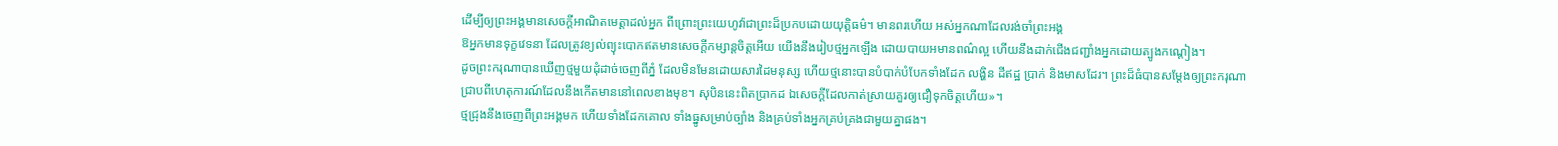ដើម្បីឲ្យព្រះអង្គមានសេចក្ដីអាណិតមេត្តាដល់អ្នក ពីព្រោះព្រះយេហូវ៉ាជាព្រះដ៏ប្រកបដោយយុត្តិធម៌។ មានពរហើយ អស់អ្នកណាដែលរង់ចាំព្រះអង្គ
ឱអ្នកមានទុក្ខវេទនា ដែលត្រូវខ្យល់ព្យុះបោកឥតមានសេចក្ដីកម្សាន្តចិត្តអើយ យើងនឹងរៀបថ្មអ្នកឡើង ដោយបាយអមានពណ៌ល្អ ហើយនឹងដាក់ជើងជញ្ជាំងអ្នកដោយត្បូងកណ្តៀង។
ដូចព្រះករុណាបានឃើញថ្មមួយដុំដាច់ចេញពីភ្នំ ដែលមិនមែនដោយសារដៃមនុស្ស ហើយថ្មនោះបានបំបាក់បំបែកទាំងដែក លង្ហិន ដីឥដ្ឋ ប្រាក់ និងមាសដែរ។ ព្រះដ៏ធំបានសម្ដែងឲ្យព្រះករុណាជ្រាបពីហេតុការណ៍ដែលនឹងកើតមាននៅពេលខាងមុខ។ សុបិននេះពិតប្រាកដ ឯសេចក្ដីដែលកាត់ស្រាយគួរឲ្យជឿទុកចិត្តហើយ»។
ថ្មជ្រុងនឹងចេញពីព្រះអង្គមក ហើយទាំងដែកគោល ទាំងធ្នូសម្រាប់ច្បាំង និងគ្រប់ទាំងអ្នកគ្រប់គ្រងជាមួយគ្នាផង។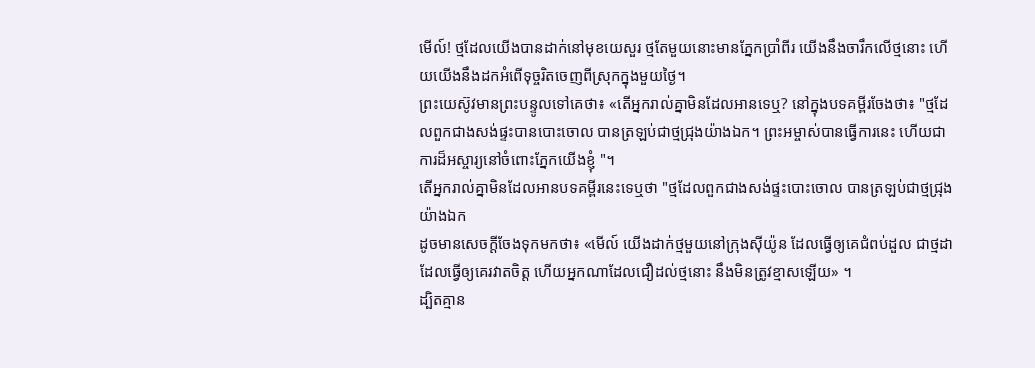មើល៍! ថ្មដែលយើងបានដាក់នៅមុខយេសួរ ថ្មតែមួយនោះមានភ្នែកប្រាំពីរ យើងនឹងចារឹកលើថ្មនោះ ហើយយើងនឹងដកអំពើទុច្ចរិតចេញពីស្រុកក្នុងមួយថ្ងៃ។
ព្រះយេស៊ូវមានព្រះបន្ទូលទៅគេថា៖ «តើអ្នករាល់គ្នាមិនដែលអានទេឬ? នៅក្នុងបទគម្ពីរចែងថា៖ "ថ្មដែលពួកជាងសង់ផ្ទះបានបោះចោល បានត្រឡប់ជាថ្មជ្រុងយ៉ាងឯក។ ព្រះអម្ចាស់បានធ្វើការនេះ ហើយជាការដ៏អស្ចារ្យនៅចំពោះភ្នែកយើងខ្ញុំ "។
តើអ្នករាល់គ្នាមិនដែលអានបទគម្ពីរនេះទេឬថា "ថ្មដែលពួកជាងសង់ផ្ទះបោះចោល បានត្រឡប់ជាថ្មជ្រុងយ៉ាងឯក
ដូចមានសេចក្តីចែងទុកមកថា៖ «មើល៍ យើងដាក់ថ្មមួយនៅក្រុងស៊ីយ៉ូន ដែលធ្វើឲ្យគេជំពប់ដួល ជាថ្មដាដែលធ្វើឲ្យគេរវាតចិត្ត ហើយអ្នកណាដែលជឿដល់ថ្មនោះ នឹងមិនត្រូវខ្មាសឡើយ» ។
ដ្បិតគ្មាន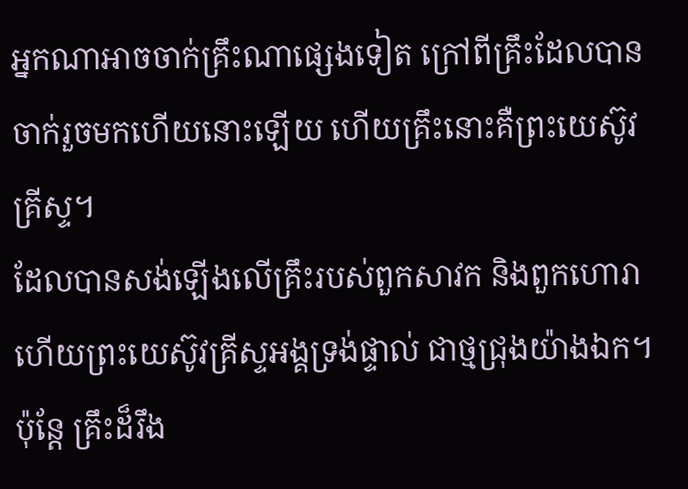អ្នកណាអាចចាក់គ្រឹះណាផ្សេងទៀត ក្រៅពីគ្រឹះដែលបានចាក់រួចមកហើយនោះឡើយ ហើយគ្រឹះនោះគឺព្រះយេស៊ូវគ្រីស្ទ។
ដែលបានសង់ឡើងលើគ្រឹះរបស់ពួកសាវក និងពួកហោរា ហើយព្រះយេស៊ូវគ្រីស្ទអង្គទ្រង់ផ្ទាល់ ជាថ្មជ្រុងយ៉ាងឯក។
ប៉ុន្តែ គ្រឹះដ៏រឹង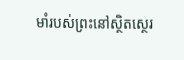មាំរបស់ព្រះនៅស្ថិតស្ថេរ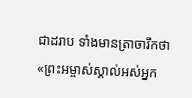ជាដរាប ទាំងមានត្រាចារឹកថា «ព្រះអម្ចាស់ស្គាល់អស់អ្នក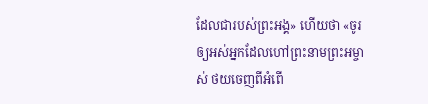ដែលជារបស់ព្រះអង្គ» ហើយថា «ចូរឲ្យអស់អ្នកដែលហៅព្រះនាមព្រះអម្ចាស់ ថយចេញពីអំពើ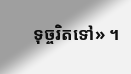ទុច្ចរិតទៅ» ។